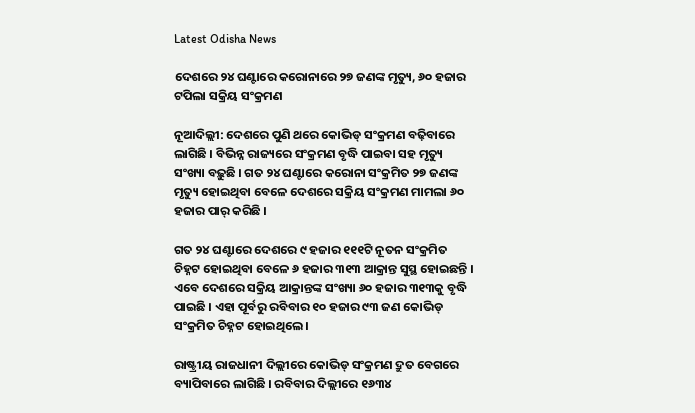Latest Odisha News

ଦେଶରେ ୨୪ ଘଣ୍ଟାରେ କରୋନାରେ ୨୭ ଜଣଙ୍କ ମୃତ୍ୟୁ, ୬୦ ହଜାର ଟପିଲା ସକ୍ରିୟ ସଂକ୍ରମଣ

ନୂଆଦିଲ୍ଲୀ: ଦେଶରେ ପୁଣି ଥରେ କୋଭିଡ୍ ସଂକ୍ରମଣ ବଢ଼ିବାରେ ଲାଗିଛି । ବିଭିନ୍ନ ରାଜ୍ୟରେ ସଂକ୍ରମଣ ବୃଦ୍ଧି ପାଇବା ସହ ମୃତ୍ୟୁ ସଂଖ୍ୟା ବଢ଼ୁଛି । ଗତ ୨୪ ଘଣ୍ଟାରେ କରୋନା ସଂକ୍ରମିତ ୨୭ ଜଣଙ୍କ ମୃତ୍ୟୁ ହୋଇଥିବା ବେଳେ ଦେଶରେ ସକ୍ରିୟ ସଂକ୍ରମଣ ମାମଲା ୬୦ ହଜାର ପାର୍ କରିଛି ।

ଗତ ୨୪ ଘଣ୍ଟାରେ ଦେଶରେ ୯ ହଜାର ୧୧୧ଟି ନୂତନ ସଂକ୍ରମିତ ଚିହ୍ନଟ ହୋଇଥିବା ବେଳେ ୬ ହଜାର ୩୧୩ ଆକ୍ରାନ୍ତ ସୁସ୍ଥ ହୋଇଛନ୍ତି । ଏବେ ଦେଶରେ ସକ୍ରିୟ ଆକ୍ରାନ୍ତଙ୍କ ସଂଖ୍ୟା ୬୦ ହଜାର ୩୧୩କୁ ବୃଦ୍ଧି ପାଇଛି । ଏହା ପୂର୍ବରୁ ରବିବାର ୧୦ ହଜାର ୯୩ ଜଣ କୋଭିଡ୍ ସଂକ୍ରମିତ ଚିହ୍ନଟ ହୋଇଥିଲେ ।

ରାଷ୍ଟ୍ରୀୟ ରାଜଧାନୀ ଦିଲ୍ଲୀରେ କୋଭିଡ୍ ସଂକ୍ରମଣ ଦ୍ରୁତ ବେଗରେ ବ୍ୟାପିବାରେ ଲାଗିଛି । ରବିବାର ଦିଲ୍ଲୀରେ ୧୬୩୪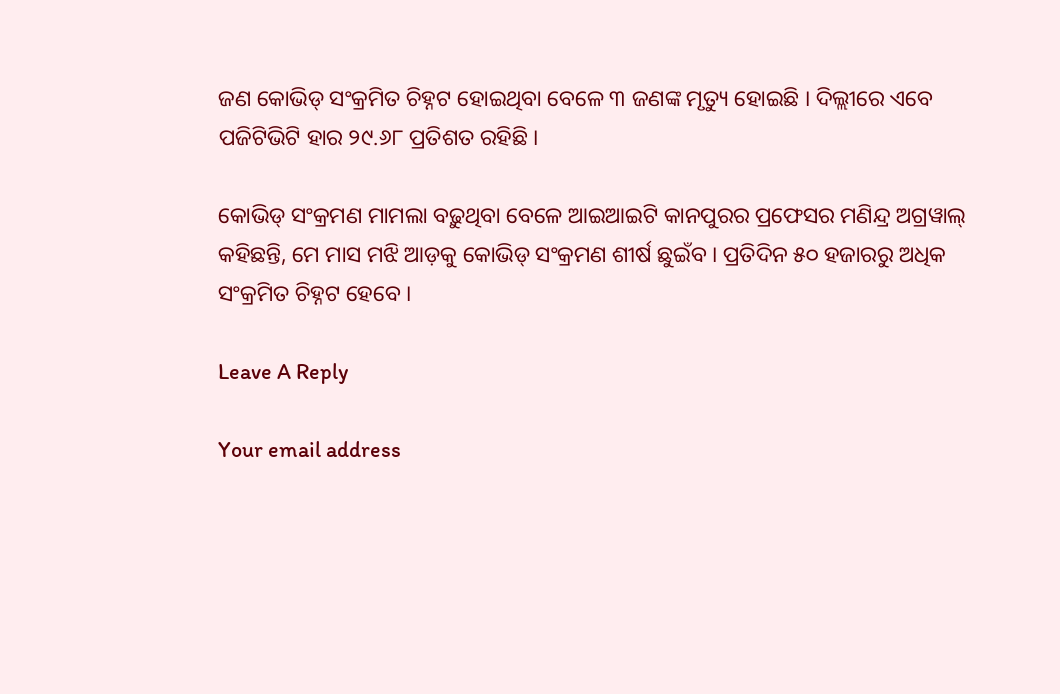ଜଣ କୋଭିଡ୍ ସଂକ୍ରମିତ ଚିହ୍ନଟ ହୋଇଥିବା ବେଳେ ୩ ଜଣଙ୍କ ମୃତ୍ୟୁ ହୋଇଛି । ଦିଲ୍ଲୀରେ ଏବେ ପଜିଟିଭିଟି ହାର ୨୯.୬୮ ପ୍ରତିଶତ ରହିଛି ।

କୋଭିଡ୍ ସଂକ୍ରମଣ ମାମଲା ବଢ଼ୁଥିବା ବେଳେ ଆଇଆଇଟି କାନପୁରର ପ୍ରଫେସର ମଣିନ୍ଦ୍ର ଅଗ୍ରୱାଲ୍ କହିଛନ୍ତି, ମେ ମାସ ମଝି ଆଡ଼କୁ କୋଭିଡ୍ ସଂକ୍ରମଣ ଶୀର୍ଷ ଛୁଇଁବ । ପ୍ରତିଦିନ ୫୦ ହଜାରରୁ ଅଧିକ ସଂକ୍ରମିତ ଚିହ୍ନଟ ହେବେ ।

Leave A Reply

Your email address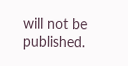will not be published.